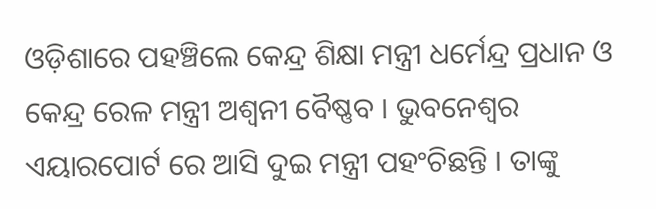ଓଡ଼ିଶାରେ ପହଞ୍ଚିଲେ କେନ୍ଦ୍ର ଶିକ୍ଷା ମନ୍ତ୍ରୀ ଧର୍ମେନ୍ଦ୍ର ପ୍ରଧାନ ଓ କେନ୍ଦ୍ର ରେଳ ମନ୍ତ୍ରୀ ଅଶ୍ୱନୀ ବୈଷ୍ଣବ । ଭୁବନେଶ୍ୱର ଏୟାରପୋର୍ଟ ରେ ଆସି ଦୁଇ ମନ୍ତ୍ରୀ ପହଂଚିଛନ୍ତି । ତାଙ୍କୁ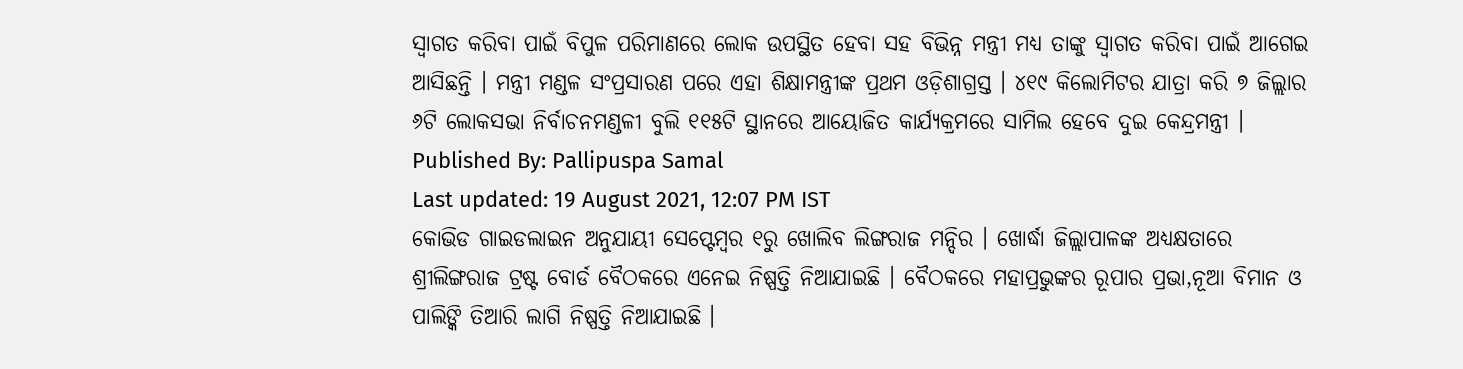ସ୍ୱାଗତ କରିବା ପାଇଁ ବିପୁଳ ପରିମାଣରେ ଲୋକ ଉପସ୍ଥିତ ହେବା ସହ ବିଭିନ୍ନ ମନ୍ତ୍ରୀ ମଧ୍ୟ ତାଙ୍କୁ ସ୍ୱାଗତ କରିବା ପାଇଁ ଆଗେଇ ଆସିଛନ୍ତି । ମନ୍ତ୍ରୀ ମଣ୍ଡଳ ସଂପ୍ରସାରଣ ପରେ ଏହା ଶିକ୍ଷାମନ୍ତ୍ରୀଙ୍କ ପ୍ରଥମ ଓଡ଼ିଶାଗ୍ରସ୍ତ । ୪୧୯ କିଲୋମିଟର ଯାତ୍ରା କରି ୭ ଜିଲ୍ଲାର ୬ଟି ଲୋକସଭା ନିର୍ବାଚନମଣ୍ଡଳୀ ବୁଲି ୧୧୫ଟି ସ୍ଥାନରେ ଆୟୋଜିତ କାର୍ଯ୍ୟକ୍ରମରେ ସାମିଲ ହେବେ ଦୁଇ କେନ୍ଦ୍ରମନ୍ତ୍ରୀ ।
Published By: Pallipuspa Samal
Last updated: 19 August 2021, 12:07 PM IST
କୋଭିଡ ଗାଇଡଲାଇନ ଅନୁଯାୟୀ ସେପ୍ଟେମ୍ୱର ୧ରୁ ଖୋଲିବ ଲିଙ୍ଗରାଜ ମନ୍ଦିର । ଖୋର୍ଦ୍ଧା ଜିଲ୍ଲାପାଳଙ୍କ ଅଧ୍ୟକ୍ଷତାରେ ଶ୍ରୀଲିଙ୍ଗରାଜ ଟ୍ରଷ୍ଟ ବୋର୍ଡ ବୈଠକରେ ଏନେଇ ନିଷ୍ପତ୍ତି ନିଆଯାଇଛି । ବୈଠକରେ ମହାପ୍ରଭୁଙ୍କର ରୂପାର ପ୍ରଭା,ନୂଆ ବିମାନ ଓ ପାଲିଙ୍କି ତିଆରି ଲାଗି ନିଷ୍ପତ୍ତି ନିଆଯାଇଛି ।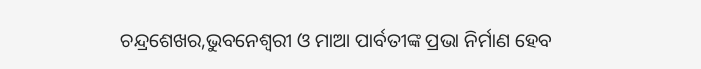ଚନ୍ଦ୍ରଶେଖର,ଭୁବନେଶ୍ୱରୀ ଓ ମାଆ ପାର୍ବତୀଙ୍କ ପ୍ରଭା ନିର୍ମାଣ ହେବ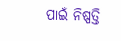ପାଇଁ ନିଷ୍ପତ୍ତି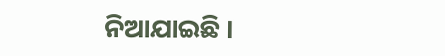ନିଆଯାଇଛି ।